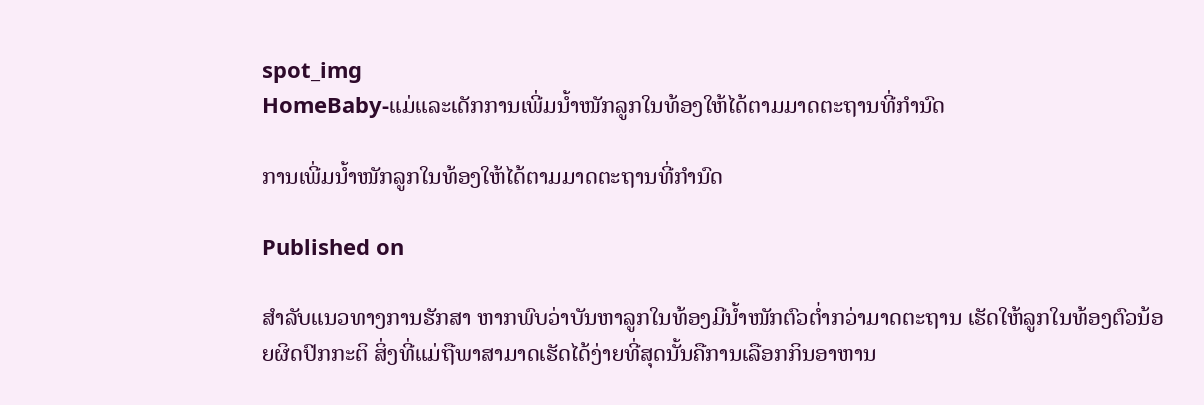spot_img
HomeBaby-ແມ່ແລະເດັກການເພີ່ມນ້ຳໜັກລູກໃນທ້ອງໃຫ້ໄດ້ຕາມມາດຕະຖານທີ່ກຳນົດ

ການເພີ່ມນ້ຳໜັກລູກໃນທ້ອງໃຫ້ໄດ້ຕາມມາດຕະຖານທີ່ກຳນົດ

Published on

ສຳລັບແນວທາງການຮັກສາ ຫາກພົບວ່າບັນຫາລູກໃນທ້ອງມີນ້ຳໜັກຕົວຕ່ຳກວ່າມາດຕະຖານ ເຮັດໃຫ້ລູກໃນທ້ອງຕົວນ້ອຍຜິດປົກກະຕິ ສິ່ງທີ່ແມ່ຖືພາສາມາດເຮັດໄດ້ງ່າຍທີ່ສຸດນັ້ນຄືການເລືອກກິນອາຫານ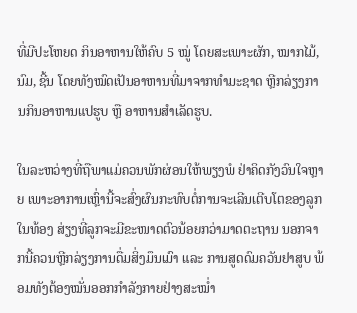ທີ່ມີປະໂຫຍດ ກິນອາຫານໃຫ້ຄົບ 5 ໝູ່ ໂດຍສະເພາະຜັກ, ໝາກໄມ້, ນົມ, ຊີ້ນ ໂດຍທັງໝົດເປັນອາຫານທີ່ມາຈາກທຳມະຊາດ ຫຼີກລ່ຽງການກິນອາຫານແປຮູບ ຫຼື ອາຫານສຳເລັດຮູບ.

ໃນລະຫວ່າງທີ່ຖືພາແມ່ຄວນພັກຜ່ອນໃຫ້ພຽງພໍ ຢ່າຄິດກັງວົນໃຈຫຼາຍ ເພາະອາການເຫຼົ່ານີ້ຈະສົ່ງຜົນກະທົບຕໍ່ການຈະເລີນເຕີບໂຕຂອງລູກໃນທ້ອງ ສ່ຽງທີ່ລູກຈະມີຂະໜາດຕົວນ້ອຍກວ່າມາດຕະຖານ ນອກຈາກນີ້ຄວນຫຼີກລ່ຽງການດື່ມສິ່ງມຶນເມົາ ແລະ ການສູດດົມຄວັນຢາສູບ ພ້ອມທັງຕ້ອງໝັ່ນອອກກຳລັງກາຍຢ່າງສະໝ່ຳ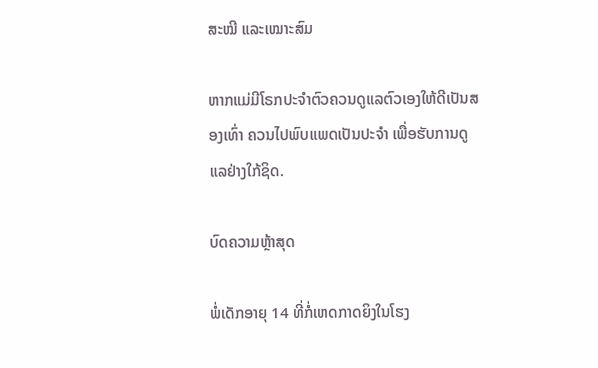ສະໝີ ແລະເໝາະສົມ

ຫາກແມ່ມີໂຣກປະຈຳຕົວຄວນດູແລຕົວເອງໃຫ້ດີເປັນສອງເທົ່າ ຄວນໄປພົບແພດເປັນປະຈຳ ເພື່ອຮັບການດູແລຢ່າງໃກ້ຊິດ.

ບົດຄວາມຫຼ້າສຸດ

ພໍ່ເດັກອາຍຸ 14 ທີ່ກໍ່ເຫດກາດຍິງໃນໂຮງ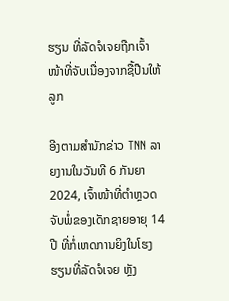ຮຽນ ທີ່ລັດຈໍເຈຍຖືກເຈົ້າໜ້າທີ່ຈັບເນື່ອງຈາກຊື້ປືນໃຫ້ລູກ

ອີງຕາມສຳນັກຂ່າວ TNN ລາຍງານໃນວັນທີ 6 ກັນຍາ 2024, ເຈົ້າໜ້າທີ່ຕຳຫຼວດຈັບພໍ່ຂອງເດັກຊາຍອາຍຸ 14 ປີ ທີ່ກໍ່ເຫດການຍິງໃນໂຮງຮຽນທີ່ລັດຈໍເຈຍ ຫຼັງ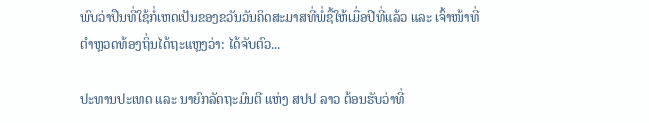ພົບວ່າປືນທີ່ໃຊ້ກໍ່ເຫດເປັນຂອງຂວັນວັນຄິດສະມາສທີ່ພໍ່ຊື້ໃຫ້ເມື່ອປີທີ່ແລ້ວ ແລະ ເຈົ້າໜ້າທີ່ຕຳຫຼວດທ້ອງຖິ່ນໄດ້ຖະແຫຼງວ່າ: ໄດ້ຈັບຕົວ...

ປະທານປະເທດ ແລະ ນາຍົກລັດຖະມົນຕີ ແຫ່ງ ສປປ ລາວ ຕ້ອນຮັບວ່າທີ່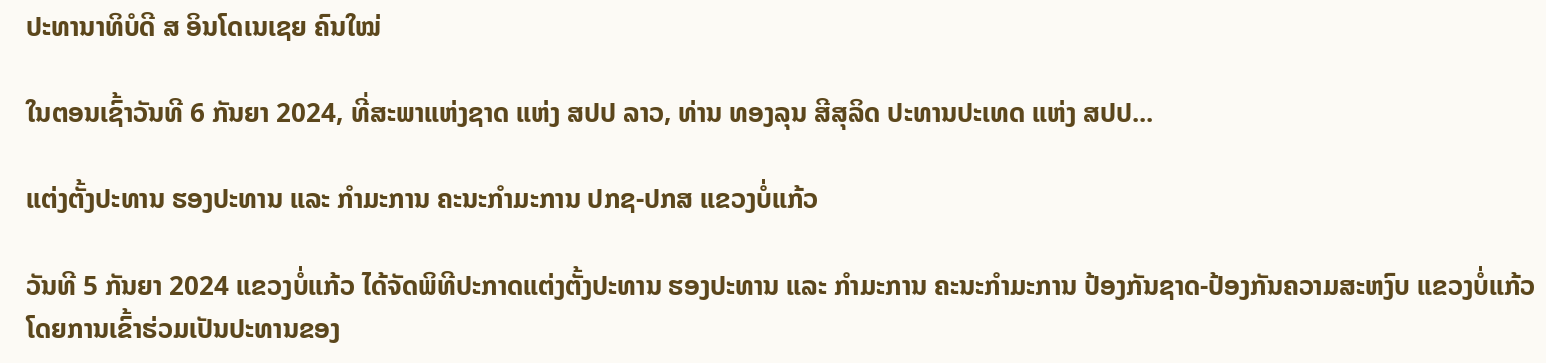ປະທານາທິບໍດີ ສ ອິນໂດເນເຊຍ ຄົນໃໝ່

ໃນຕອນເຊົ້າວັນທີ 6 ກັນຍາ 2024, ທີ່ສະພາແຫ່ງຊາດ ແຫ່ງ ສປປ ລາວ, ທ່ານ ທອງລຸນ ສີສຸລິດ ປະທານປະເທດ ແຫ່ງ ສປປ...

ແຕ່ງຕັ້ງປະທານ ຮອງປະທານ ແລະ ກຳມະການ ຄະນະກຳມະການ ປກຊ-ປກສ ແຂວງບໍ່ແກ້ວ

ວັນທີ 5 ກັນຍາ 2024 ແຂວງບໍ່ແກ້ວ ໄດ້ຈັດພິທີປະກາດແຕ່ງຕັ້ງປະທານ ຮອງປະທານ ແລະ ກຳມະການ ຄະນະກຳມະການ ປ້ອງກັນຊາດ-ປ້ອງກັນຄວາມສະຫງົບ ແຂວງບໍ່ແກ້ວ ໂດຍການເຂົ້າຮ່ວມເປັນປະທານຂອງ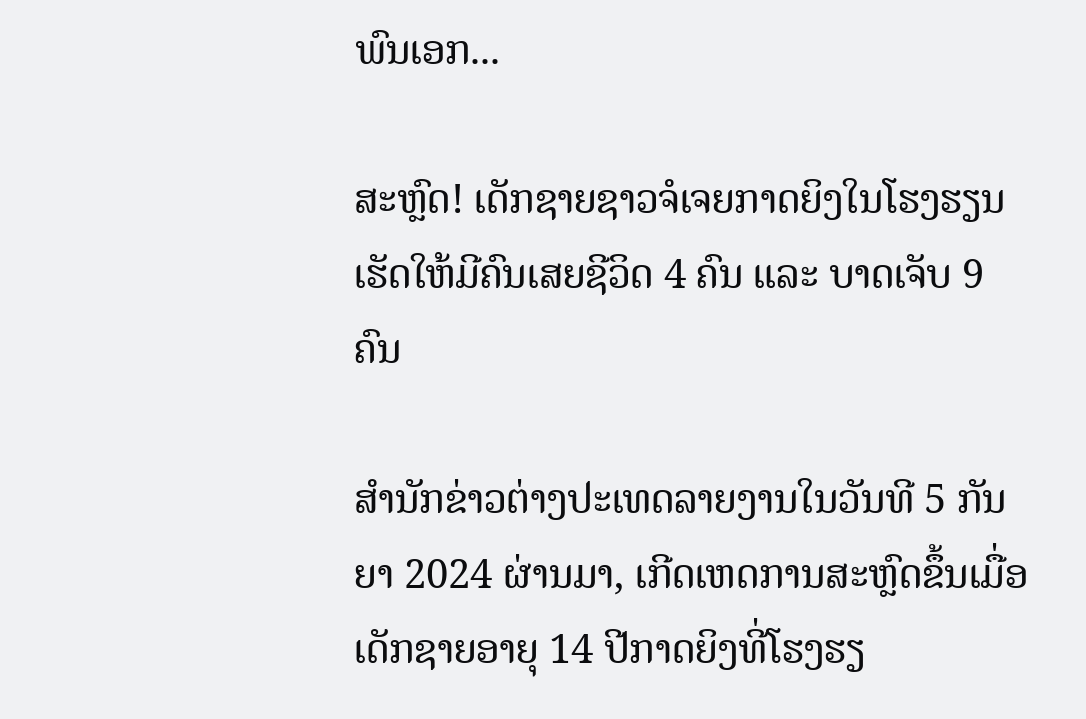ພົນເອກ...

ສະຫຼົດ! ເດັກຊາຍຊາວຈໍເຈຍກາດຍິງໃນໂຮງຮຽນ ເຮັດໃຫ້ມີຄົນເສຍຊີວິດ 4 ຄົນ ແລະ ບາດເຈັບ 9 ຄົນ

ສຳນັກຂ່າວຕ່າງປະເທດລາຍງານໃນວັນທີ 5 ກັນຍາ 2024 ຜ່ານມາ, ເກີດເຫດການສະຫຼົດຂຶ້ນເມື່ອເດັກຊາຍອາຍຸ 14 ປີກາດຍິງທີ່ໂຮງຮຽ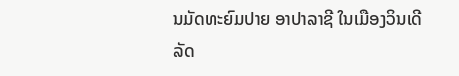ນມັດທະຍົມປາຍ ອາປາລາຊີ ໃນເມືອງວິນເດີ ລັດ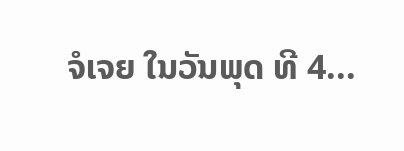ຈໍເຈຍ ໃນວັນພຸດ ທີ 4...